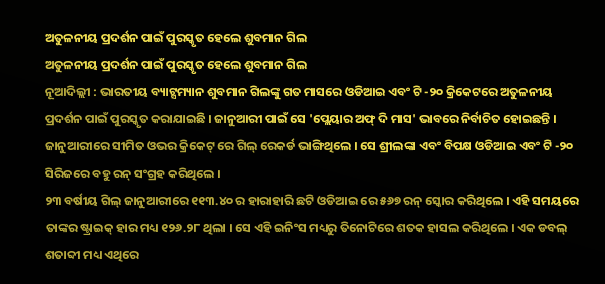ଅତୁଳନୀୟ ପ୍ରଦର୍ଶନ ପାଇଁ ପୁରସ୍କୃତ ହେଲେ ଶୁବମାନ ଗିଲ
ଅତୁଳନୀୟ ପ୍ରଦର୍ଶନ ପାଇଁ ପୁରସ୍କୃତ ହେଲେ ଶୁବମାନ ଗିଲ
ନୂଆଦିଲ୍ଲୀ : ଭାରତୀୟ ବ୍ୟାଟ୍ସମ୍ୟାନ ଶୁବମାନ ଗିଲଙ୍କୁ ଗତ ମାସରେ ଓଡିଆଇ ଏବଂ ଟି -୨୦ କ୍ରିକେଟରେ ଅତୁଳନୀୟ ପ୍ରଦର୍ଶନ ପାଇଁ ପୁରସ୍କୃତ କରାଯାଇଛି । ଜାନୁଆରୀ ପାଇଁ ସେ 'ପ୍ଲେୟାର ଅଫ୍ ଦି ମାସ' ଭାବରେ ନିର୍ବାଚିତ ହୋଇଛନ୍ତି । ଜାନୁଆରୀରେ ସୀମିତ ଓଭର କ୍ରିକେଟ୍ ରେ ଗିଲ୍ ରେକର୍ଡ ଭାଙ୍ଗିଥିଲେ । ସେ ଶ୍ରୀଲଙ୍କା ଏବଂ ବିପକ୍ଷ ଓଡିଆଇ ଏବଂ ଟି -୨୦ ସିରିଜରେ ବହୁ ରନ୍ ସଂଗ୍ରହ କରିଥିଲେ ।
୨୩ ବର୍ଷୀୟ ଗିଲ୍ ଜାନୁଆରୀରେ ୧୧୩.୪୦ ର ହାରାହାରି ଛଟି ଓଡିଆଇ ରେ ୫୬୭ ରନ୍ ସ୍କୋର କରିଥିଲେ । ଏହି ସମୟରେ ତାଙ୍କର ଷ୍ଟ୍ରାଇକ୍ ହାର ମଧ୍ୟ ୧୨୬.୨୮ ଥିଲା । ସେ ଏହି ଇନିଂସ ମଧ୍ୟରୁ ତିନୋଟିରେ ଶତକ ହାସଲ କରିଥିଲେ । ଏକ ଡବଲ୍ ଶତାବ୍ଦୀ ମଧ୍ୟ ଏଥିରେ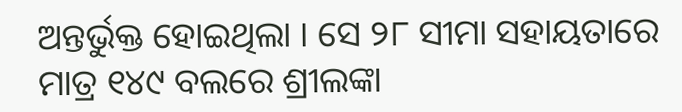ଅନ୍ତର୍ଭୁକ୍ତ ହୋଇଥିଲା । ସେ ୨୮ ସୀମା ସହାୟତାରେ ମାତ୍ର ୧୪୯ ବଲରେ ଶ୍ରୀଲଙ୍କା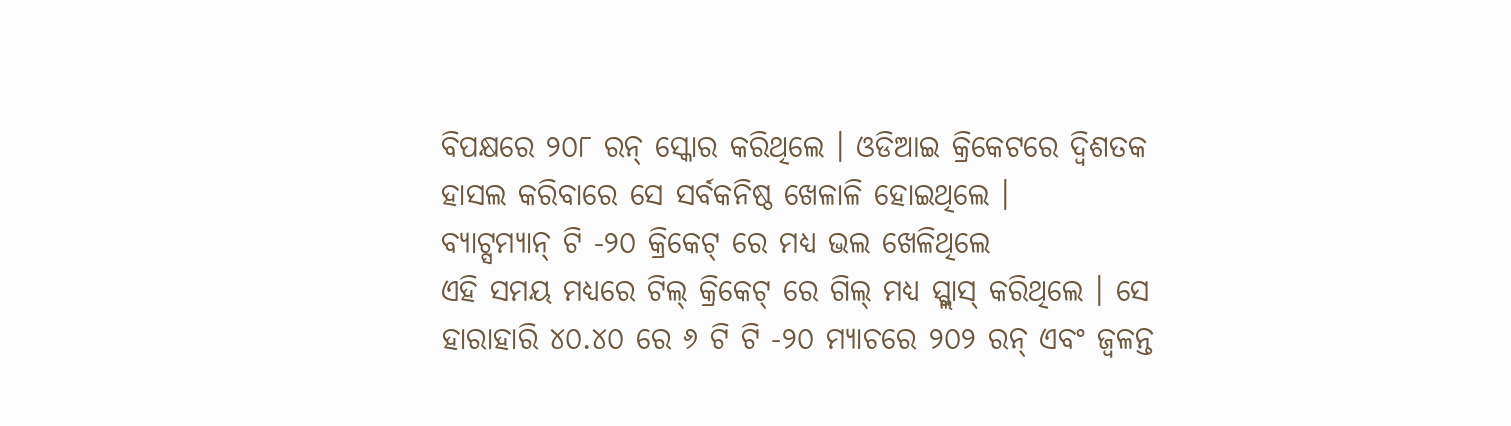ବିପକ୍ଷରେ ୨୦୮ ରନ୍ ସ୍କୋର କରିଥିଲେ । ଓଡିଆଇ କ୍ରିକେଟରେ ଦ୍ୱିଶତକ ହାସଲ କରିବାରେ ସେ ସର୍ବକନିଷ୍ଠ ଖେଳାଳି ହୋଇଥିଲେ ।
ବ୍ୟାଟ୍ସମ୍ୟାନ୍ ଟି -୨୦ କ୍ରିକେଟ୍ ରେ ମଧ୍ୟ ଭଲ ଖେଳିଥିଲେ
ଏହି ସମୟ ମଧ୍ୟରେ ଟିଲ୍ କ୍ରିକେଟ୍ ରେ ଗିଲ୍ ମଧ୍ୟ ସ୍ପ୍ଲାସ୍ କରିଥିଲେ । ସେ ହାରାହାରି ୪୦.୪୦ ରେ ୬ ଟି ଟି -୨୦ ମ୍ୟାଚରେ ୨୦୨ ରନ୍ ଏବଂ ଜ୍ୱଳନ୍ତ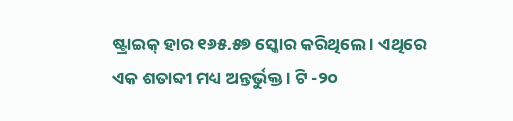ଷ୍ଟ୍ରାଇକ୍ ହାର ୧୬୫.୫୭ ସ୍କୋର କରିଥିଲେ । ଏଥିରେ ଏକ ଶତାବ୍ଦୀ ମଧ୍ୟ ଅନ୍ତର୍ଭୁକ୍ତ । ଟି -୨୦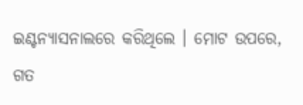ଇଣ୍ଟନ୍ୟାସନାଲରେ କରିଥିଲେ । ମୋଟ ଉପରେ, ଗତ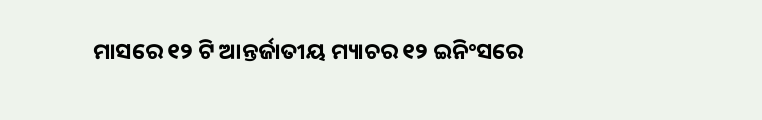ମାସରେ ୧୨ ଟି ଆନ୍ତର୍ଜାତୀୟ ମ୍ୟାଚର ୧୨ ଇନିଂସରେ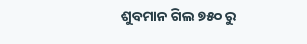ଶୁବମାନ ଗିଲ ୭୫୦ ରୁ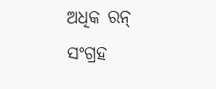ଅଧିକ ରନ୍ ସଂଗ୍ରହ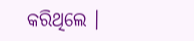କରିଥିଲେ ।